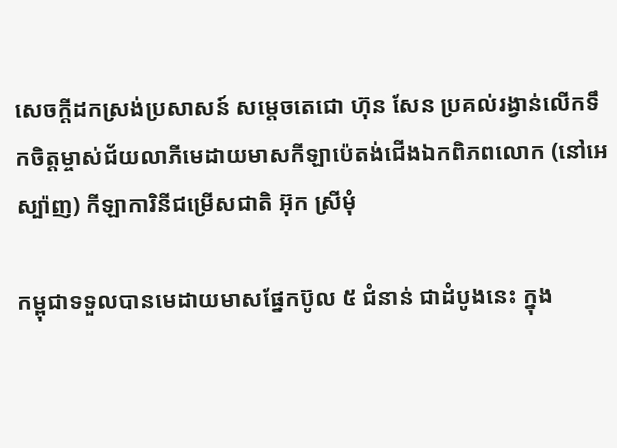សេចក្តីដកស្រង់ប្រសាសន៍ សម្តេចតេជោ ហ៊ុន សែន ប្រគល់រង្វាន់លើកទឹកចិត្តម្ចាស់ជ័យលាភីមេដាយមាសកីឡាប៉េតង់ជើងឯកពិភពលោក (នៅអេស្ប៉ាញ) កីឡាការិនីជម្រើសជាតិ អ៊ុក ស្រីមុំ

កម្ពុជាទទួលបានមេដាយមាសផ្នែកប៊ូល ៥ ជំនាន់ ជាដំបូងនេះ ក្នុង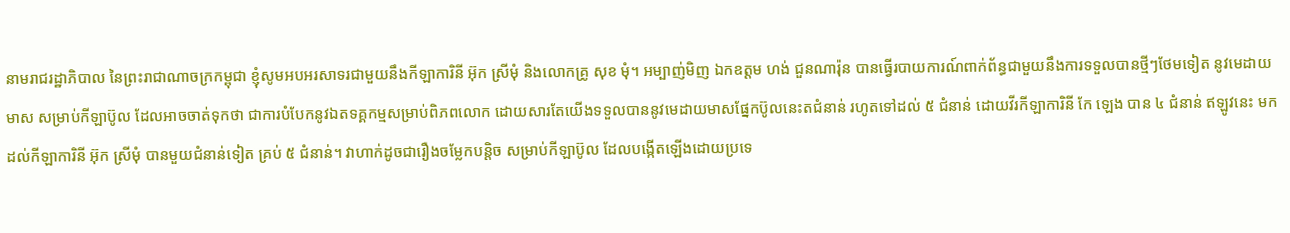នាមរាជរដ្ឋាភិបាល នៃព្រះរាជាណាចក្រកម្ពុជា ខ្ញុំសូមអបអរសាទរជាមួយនឹងកីឡាការិនី អ៊ុក ស្រីមុំ និងលោកគ្រូ សុខ មុំ។ អម្បាញ់មិញ ឯកឧត្តម ហង់ ជួនណារ៉ុន បានធ្វើរបាយការណ៍ពាក់ព័ន្ធជាមួយនឹងការទទួលបានថ្មីៗថែមទៀត នូវមេដាយមាស សម្រាប់កីឡាប៊ូល ដែលអាចចាត់ទុកថា ជាការបំបែកនូវឯតទគ្គកម្មសម្រាប់ពិភពលោក ដោយសារតែយើងទទួលបាននូវមេដាយមាសផ្នែកប៊ូលនេះតជំនាន់ រហូតទៅដល់ ៥ ជំនាន់ ដោយវីរកីឡាការិនី កែ ឡេង បាន ៤ ជំនាន់ ឥឡូវនេះ មកដល់កីឡាការិនី អ៊ុក ស្រីមុំ បានមួយជំនាន់ទៀត គ្រប់ ៥ ជំនាន់។ វាហាក់ដូចជារឿងចម្លែកបន្តិច សម្រាប់កីឡាប៊ូល ដែលបង្កើតឡើងដោយប្រទេ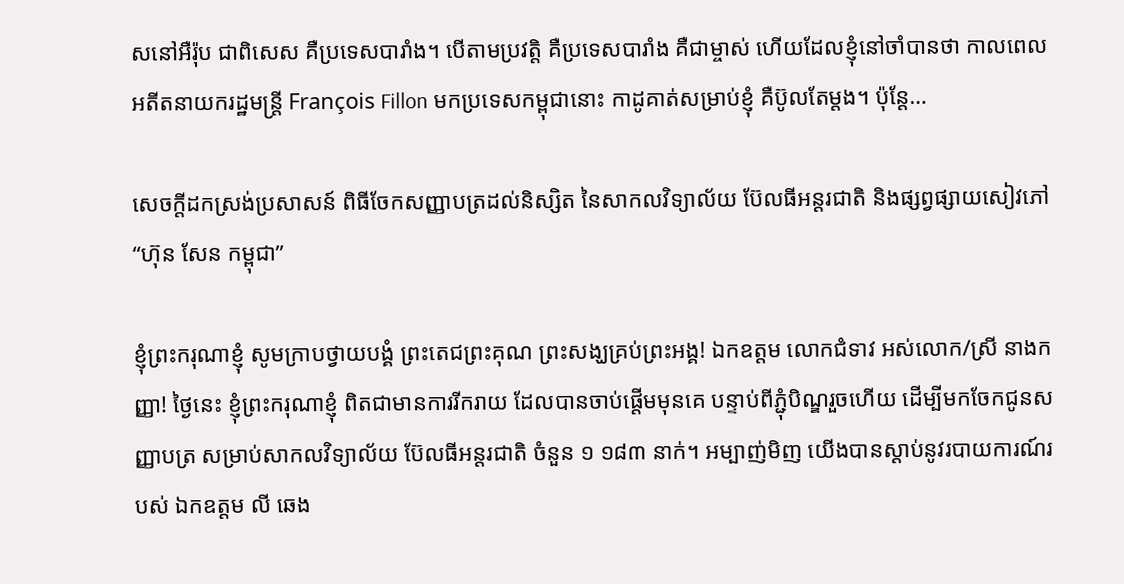សនៅអឺរ៉ុប ជាពិសេស គឺប្រទេសបារាំង។ បើតាមប្រវត្តិ គឺប្រទេសបារាំង គឺជាម្ចាស់ ហើយដែលខ្ញុំនៅចាំបានថា កាលពេលអតីតនាយករដ្ឋមន្រ្តី François Fillon មកប្រទេសកម្ពុជានោះ កាដូគាត់សម្រាប់ខ្ញុំ គឺប៊ូលតែម្តង។ ប៉ុន្តែ…

សេចក្តីដកស្រង់ប្រសាសន៍ ពិធីចែកសញ្ញាបត្រដល់និស្សិត នៃសាកលវិទ្យាល័យ ប៊ែលធីអន្តរជាតិ និងផ្សព្វផ្សាយសៀវភៅ “ហ៊ុន សែន កម្ពុជា”

ខ្ញុំព្រះករុណាខ្ញុំ សូមក្រាបថ្វាយបង្គំ ព្រះតេជព្រះគុណ ព្រះសង្ឃគ្រប់ព្រះអង្គ! ឯកឧត្តម លោកជំទាវ អស់លោក/ស្រី នាងកញ្ញា! ថ្ងៃនេះ ខ្ញុំព្រះករុណាខ្ញុំ ពិតជាមានការរីករាយ ដែលបានចាប់ផ្ដើមមុនគេ បន្ទាប់ពីភ្ជុំបិណ្ឌរួចហើយ ដើម្បីមកចែកជូនសញ្ញាបត្រ សម្រាប់សាកលវិទ្យាល័យ ប៊ែលធីអន្តរជាតិ ចំនួន ១ ១៨៣ នាក់។ អម្បាញ់មិញ យើងបានស្ដាប់នូវរបាយការណ៍របស់ ឯកឧត្តម លី ឆេង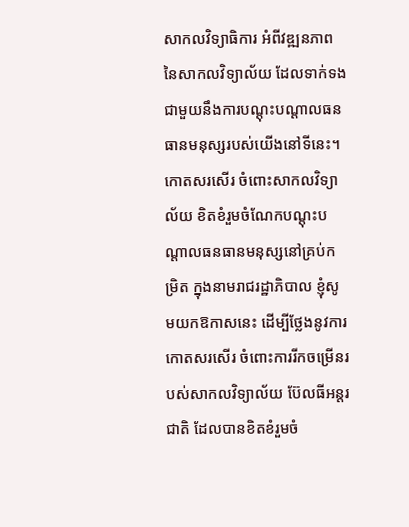សាកលវិទ្យាធិការ អំពីវឌ្ឍនភាព នៃសាកលវិទ្យាល័យ ដែលទាក់ទងជាមួយនឹងការបណ្ដុះបណ្ដាលធនធានមនុស្សរបស់យើងនៅទីនេះ។ កោតសរសើរ ចំពោះសាកលវិទ្យាល័យ ខិតខំរួមចំណែកបណ្តុះបណ្តាលធនធានមនុស្សនៅគ្រប់កម្រិត ក្នុងនាមរាជរដ្ឋាភិបាល ខ្ញុំសូមយកឱកាសនេះ ដើម្បីថ្លែងនូវការកោតសរសើរ ចំពោះការរីកចម្រើនរបស់សាកលវិទ្យាល័យ ប៊ែលធីអន្តរជាតិ ដែលបានខិតខំរួមចំ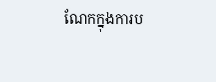ណែកក្នុងការប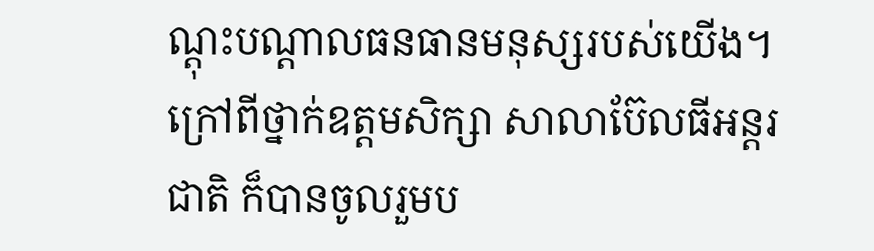ណ្ដុះបណ្ដាលធនធានមនុស្សរបស់យើង។ ក្រៅពីថ្នាក់ឧត្តមសិក្សា សាលាប៊ែលធីអន្តរជាតិ ក៏បានចូលរួមប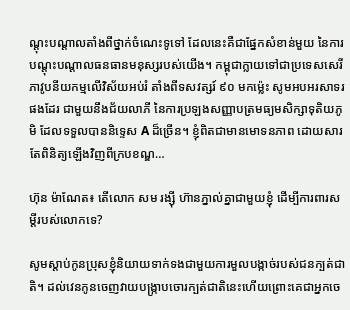ណ្ដុះបណ្ដាលតាំងពីថ្នាក់ចំណេះទូទៅ ដែលនេះគឺជាផ្នែកសំខាន់មួយ នៃការបណ្ដុះបណ្ដាលធនធានមនុស្សរបស់យើង។ កម្ពុជាក្លាយទៅជាប្រទេសសេរីភាវូបនីយកម្មលើវិស័យអប់រំ តាំងពីទសវត្សរ៍ ៩០ មកម្ល៉េះ សូមអបអរសាទរផងដែរ ជាមួយនឹងជ័យលាភី នៃការប្រឡងសញ្ញាបត្រមធ្យមសិក្សាទុតិយភូមិ ដែលទទួលបាននិទ្ទេស A ដ៏ច្រើន។ ខ្ញុំពិតជាមានមោទនភាព ដោយសារតែពិនិត្យឡើងវិញពីក្របខណ្ឌ…

ហ៊ុន ម៉ាណែត៖ តើលោក សម រង្ស៊ី ហ៊ានភ្នាល់គ្នាជាមួយខ្ញុំ ដើម្បីការពារសម្តីរបស់លោកទេ?

សូមស្តាប់កូនប្រុសខ្ញុំនិយាយទាក់ទងជាមួយការមួលបង្កាច់របស់ជនក្បត់ជាតិ។ ដល់វេនកូនចេញវាយបង្រ្កាបចោរក្បត់ជាតិនេះហើយព្រោះគេជាអ្នកចេ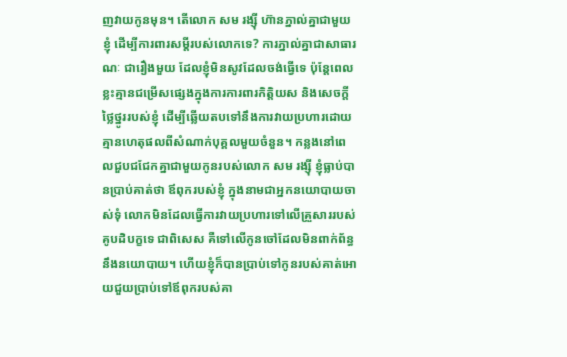ញវាយកូនមុន។ តើលោក សម រង្ស៊ី ហ៊ានភ្នាល់គ្នាជាមួយខ្ញុំ ដើម្បីការពារសម្តីរបស់លោកទេ? ការភ្នាល់គ្នាជាសាធារណៈ ជារឿងមួយ ដែលខ្ញុំមិនសូវដែលចង់ធ្វើទេ ប៉ុន្តែពេលខ្លះគ្មានជម្រើសផ្សេងក្នុងការការពារកិត្តិយស និងសេចក្តីថ្លៃថ្នូររបស់ខ្ញុំ ដើម្បីឆ្លើយតបទៅនឹងការវាយប្រហារដោយគ្មានហេតុផលពីសំណាក់បុគ្គលមួយចំនួន។ កន្លងនៅពេលជួបជជែកគ្នាជាមួយកូនរបស់លោក សម រង្ស៊ី ខ្ញុំធ្លាប់បានប្រាប់គាត់ថា ឪពុករបស់ខ្ញុំ ក្នុងនាមជាអ្នកនយោបាយចាស់ទុំ លោកមិនដែលធ្វើការវាយប្រហារទៅលើគ្រួសាររបស់គូបដិបក្ខទេ ជាពិសេស គឺទៅលើកូនចៅដែលមិនពាក់ព័ន្ធនឹងនយោបាយ។ ហើយខ្ញុំក៏បានប្រាប់ទៅកូនរបស់គាត់អោយជួយប្រាប់ទៅឪពុករបស់គា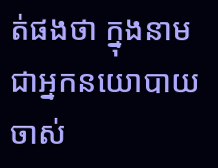ត់ផងថា ក្នុងនាមជាអ្នកនយោបាយចាស់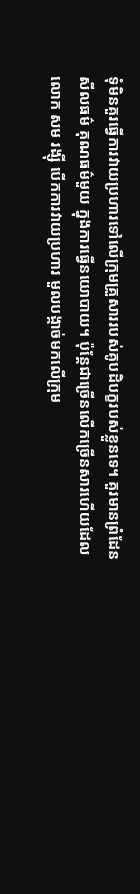ទុំមិនគួរធ្វើការវាយប្រហារទៅលើក្រុមគ្រួសាររបស់គូបដិបក្ខរបស់ខ្លួនទេ។ គួរមានព្រំដែនសីលធម៌ គុណធម៌មួយ ក្នុងការធ្វើនយោបាយ។ ប៉ុន្តែជាច្រើនលើកច្រើនសារហើយដែលលោក សម រង្ស៊ី បើកការវាយប្រហារ មួលបង្កាច់មកលើក្រុម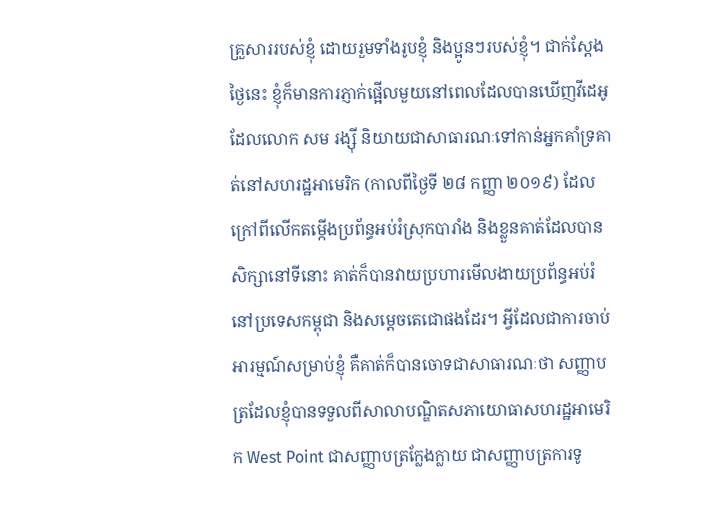គ្រួសាររបស់ខ្ញុំ ដោយរួមទាំងរូបខ្ញុំ និងប្អូនៗរបស់ខ្ញុំ។ ជាក់ស្តែងថ្ងៃនេះ ខ្ញុំក៏មានការភ្ញាក់ផ្អើលមួយនៅពេលដែលបានឃើញវីដេអូដែលលោក សម រង្ស៊ី និយាយជាសាធារណៈទៅកាន់អ្នកគាំទ្រគាត់នៅសហរដ្ឋអាមេរិក (កាលពីថ្ងៃទី ២៨ កញ្ញា ២០១៩) ដែលក្រៅពីលើកតម្កើងប្រព័ន្ធអប់រំស្រុកបារាំង និងខ្លួនគាត់ដែលបានសិក្សានៅទីនោះ គាត់ក៏បានវាយប្រហារមើលងាយប្រព័ន្ធអប់រំនៅប្រទេសកម្ពុជា និងសម្តេចតេជោផងដែរ។ អ្វីដែលជាការចាប់អារម្មណ៍សម្រាប់ខ្ញុំ គឺគាត់ក៏បានចោទជាសាធារណៈថា សញ្ញាបត្រដែលខ្ញុំបានទទួលពីសាលាបណ្ឌិតសភាយោធាសហរដ្ឋអាមេរិក West Point ជាសញ្ញាបត្រក្លែងក្លាយ ជាសញ្ញាបត្រការទូ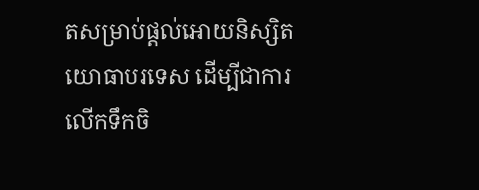តសម្រាប់ផ្តល់អោយនិស្សិតយោធាបរទេស ដើម្បីជាការលើកទឹកចិ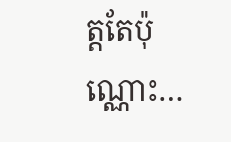ត្តតែប៉ុណ្ណោះ…